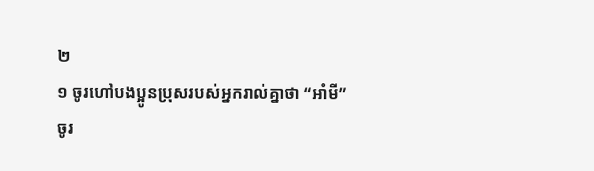២
១ ចូរហៅបងប្អូនប្រុសរបស់អ្នករាល់គ្នាថា “អាំមី”
ចូរ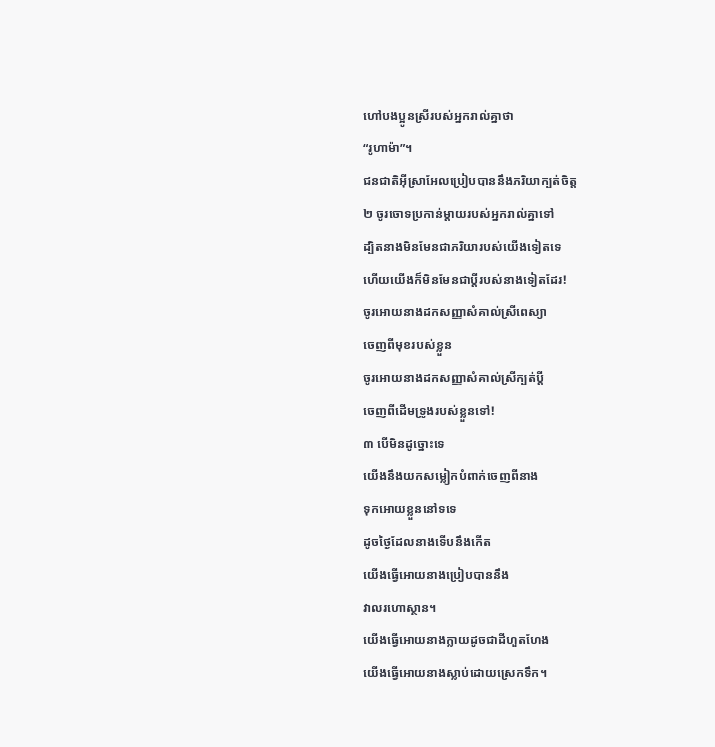ហៅបងប្អូនស្រីរបស់អ្នករាល់គ្នាថា
“រូហាម៉ា”។
ជនជាតិអ៊ីស្រាអែលប្រៀបបាននឹងភរិយាក្បត់ចិត្ត
២ ចូរចោទប្រកាន់ម្ដាយរបស់អ្នករាល់គ្នាទៅ
ដ្បិតនាងមិនមែនជាភរិយារបស់យើងទៀតទេ
ហើយយើងក៏មិនមែនជាប្ដីរបស់នាងទៀតដែរ!
ចូរអោយនាងដកសញ្ញាសំគាល់ស្រីពេស្យា
ចេញពីមុខរបស់ខ្លួន
ចូរអោយនាងដកសញ្ញាសំគាល់ស្រីក្បត់ប្ដី
ចេញពីដើមទ្រូងរបស់ខ្លួនទៅ!
៣ បើមិនដូច្នោះទេ
យើងនឹងយកសម្លៀកបំពាក់ចេញពីនាង
ទុកអោយខ្លួននៅទទេ
ដូចថ្ងៃដែលនាងទើបនឹងកើត
យើងធ្វើអោយនាងប្រៀបបាននឹង
វាលរហោស្ថាន។
យើងធ្វើអោយនាងក្លាយដូចជាដីហួតហែង
យើងធ្វើអោយនាងស្លាប់ដោយស្រេកទឹក។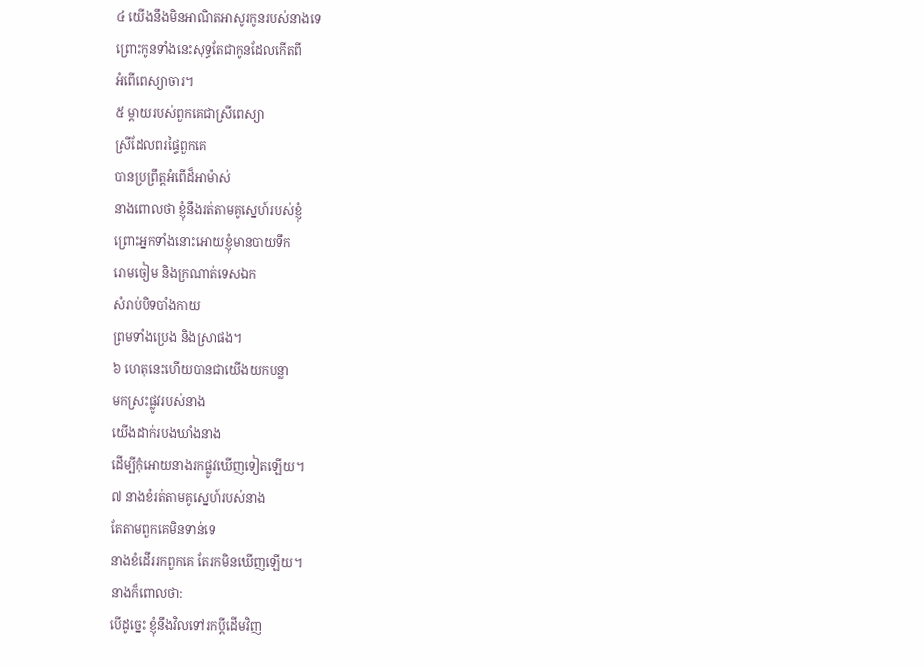៤ យើងនឹងមិនអាណិតអាសូរកូនរបស់នាងទេ
ព្រោះកូនទាំងនេះសុទ្ធតែជាកូនដែលកើតពី
អំពើពេស្យាចារ។
៥ ម្ដាយរបស់ពួកគេជាស្រីពេស្យា
ស្រីដែលពរផ្ទៃពួកគេ
បានប្រព្រឹត្តអំពើដ៏អាម៉ាស់
នាងពោលថា ខ្ញុំនឹងរត់តាមគូស្នេហ៍របស់ខ្ញុំ
ព្រោះអ្នកទាំងនោះអោយខ្ញុំមានបាយទឹក
រោមចៀម និងក្រណាត់ទេសឯក
សំរាប់បិទបាំងកាយ
ព្រមទាំងប្រេង និងស្រាផង។
៦ ហេតុនេះហើយបានជាយើងយកបន្លា
មកស្រះផ្លូវរបស់នាង
យើងដាក់របងឃាំងនាង
ដើម្បីកុំអោយនាងរកផ្លូវឃើញទៀតឡើយ។
៧ នាងខំរត់តាមគូស្នេហ៍របស់នាង
តែតាមពួកគេមិនទាន់ទេ
នាងខំដើររកពួកគេ តែរកមិនឃើញឡើយ។
នាងក៏ពោលថា:
បើដូច្នេះ ខ្ញុំនឹងវិលទៅរកប្ដីដើមវិញ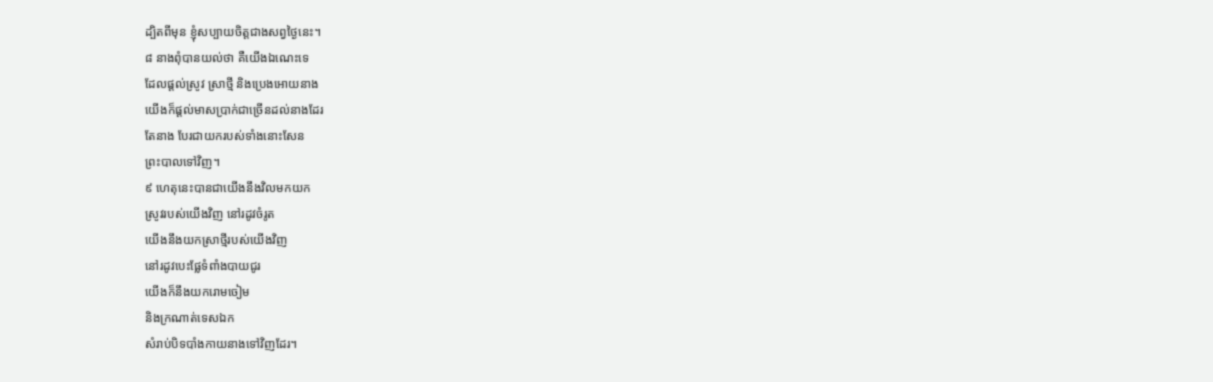ដ្បិតពីមុន ខ្ញុំសប្បាយចិត្តជាងសព្វថ្ងៃនេះ។
៨ នាងពុំបានយល់ថា គឺយើងឯណេះទេ
ដែលផ្ដល់ស្រូវ ស្រាថ្មី និងប្រេងអោយនាង
យើងក៏ផ្ដល់មាសប្រាក់ជាច្រើនដល់នាងដែរ
តែនាង បែរជាយករបស់ទាំងនោះសែន
ព្រះបាលទៅវិញ។
៩ ហេតុនេះបានជាយើងនឹងវិលមកយក
ស្រូវរបស់យើងវិញ នៅរដូវចំរូត
យើងនឹងយកស្រាថ្មីរបស់យើងវិញ
នៅរដូវបេះផ្លែទំពាំងបាយជូរ
យើងក៏នឹងយករោមចៀម
និងក្រណាត់ទេសឯក
សំរាប់បិទបាំងកាយនាងទៅវិញដែរ។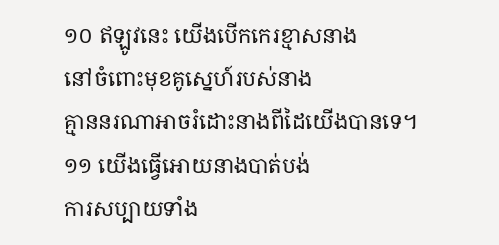១០ ឥឡូវនេះ យើងបើកកេរខ្មាសនាង
នៅចំពោះមុខគូស្នេហ៍របស់នាង
គ្មាននរណាអាចរំដោះនាងពីដៃយើងបានទេ។
១១ យើងធ្វើអោយនាងបាត់បង់
ការសប្បាយទាំង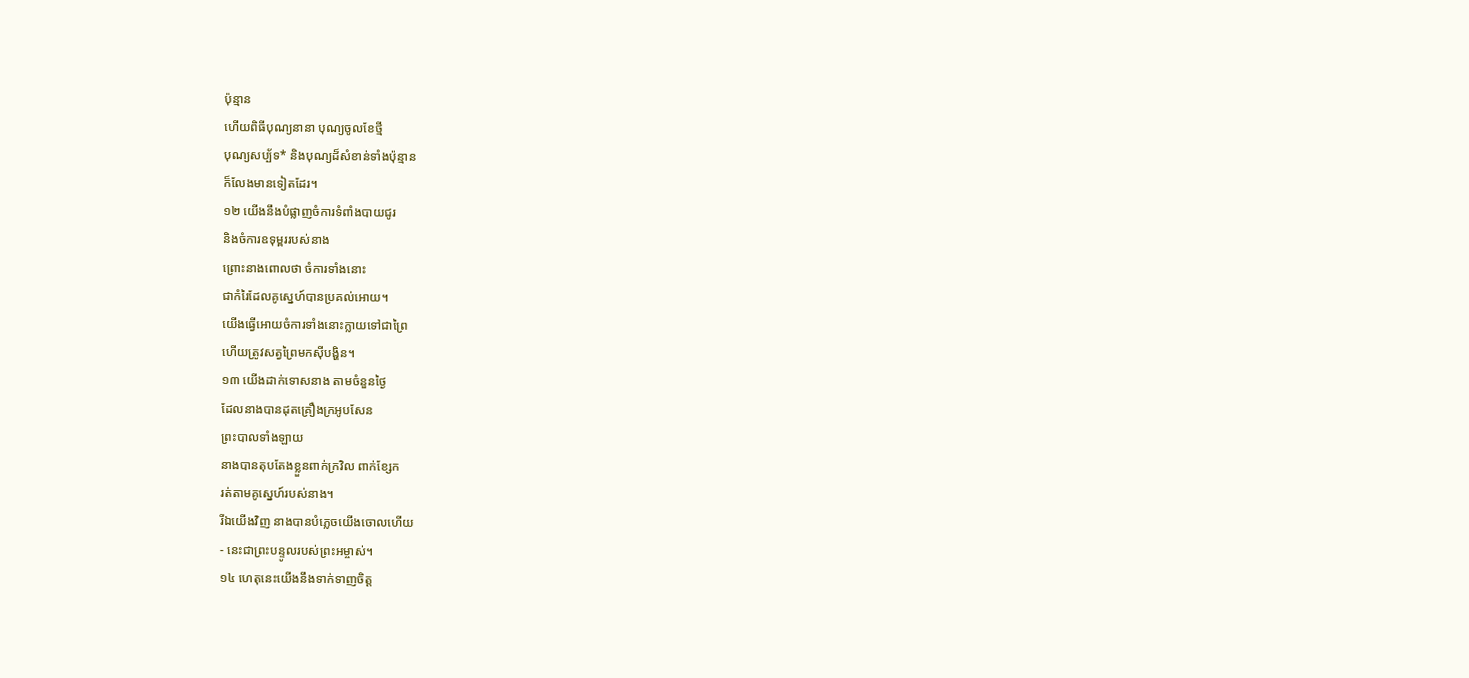ប៉ុន្មាន
ហើយពិធីបុណ្យនានា បុណ្យចូលខែថ្មី
បុណ្យសប្ប័ទ* និងបុណ្យដ៏សំខាន់ទាំងប៉ុន្មាន
ក៏លែងមានទៀតដែរ។
១២ យើងនឹងបំផ្លាញចំការទំពាំងបាយជូរ
និងចំការឧទុម្ពររបស់នាង
ព្រោះនាងពោលថា ចំការទាំងនោះ
ជាកំរៃដែលគូស្នេហ៍បានប្រគល់អោយ។
យើងធ្វើអោយចំការទាំងនោះក្លាយទៅជាព្រៃ
ហើយត្រូវសត្វព្រៃមកស៊ីបង្ហិន។
១៣ យើងដាក់ទោសនាង តាមចំនួនថ្ងៃ
ដែលនាងបានដុតគ្រឿងក្រអូបសែន
ព្រះបាលទាំងឡាយ
នាងបានតុបតែងខ្លួនពាក់ក្រវិល ពាក់ខ្សែក
រត់តាមគូស្នេហ៍របស់នាង។
រីឯយើងវិញ នាងបានបំភ្លេចយើងចោលហើយ
- នេះជាព្រះបន្ទូលរបស់ព្រះអម្ចាស់។
១៤ ហេតុនេះយើងនឹងទាក់ទាញចិត្ត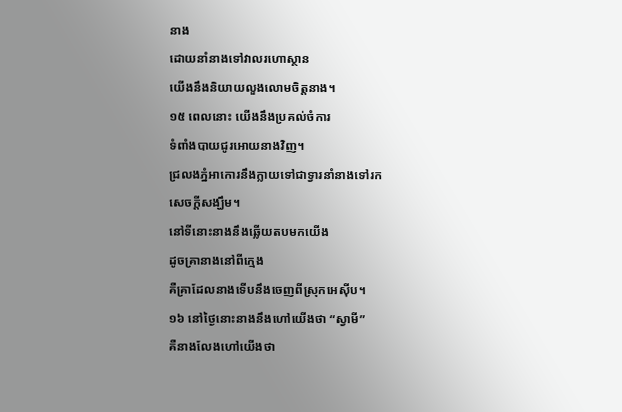នាង
ដោយនាំនាងទៅវាលរហោស្ថាន
យើងនឹងនិយាយលួងលោមចិត្តនាង។
១៥ ពេលនោះ យើងនឹងប្រគល់ចំការ
ទំពាំងបាយជូរអោយនាងវិញ។
ជ្រលងភ្នំអាកោរនឹងក្លាយទៅជាទ្វារនាំនាងទៅរក
សេចក្ដីសង្ឃឹម។
នៅទីនោះនាងនឹងឆ្លើយតបមកយើង
ដូចគ្រានាងនៅពីក្មេង
គឺគ្រាដែលនាងទើបនឹងចេញពីស្រុកអេស៊ីប។
១៦ នៅថ្ងៃនោះនាងនឹងហៅយើងថា “ស្វាមី”
គឺនាងលែងហៅយើងថា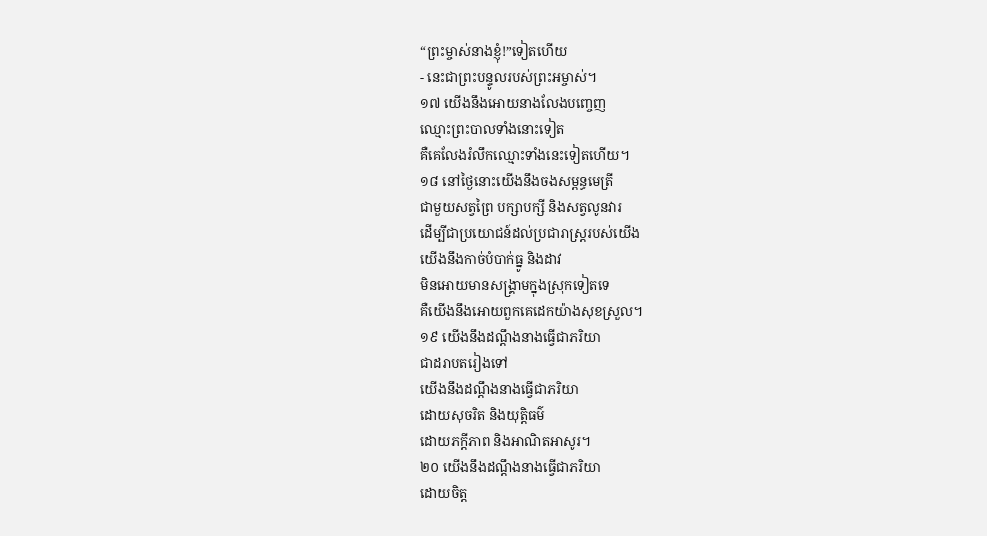“ព្រះម្ចាស់នាងខ្ញុំ!”ទៀតហើយ
- នេះជាព្រះបន្ទូលរបស់ព្រះអម្ចាស់។
១៧ យើងនឹងអោយនាងលែងបញ្ចេញ
ឈ្មោះព្រះបាលទាំងនោះទៀត
គឺគេលែងរំលឹកឈ្មោះទាំងនេះទៀតហើយ។
១៨ នៅថ្ងៃនោះយើងនឹងចងសម្ពន្ធមេត្រី
ជាមួយសត្វព្រៃ បក្សាបក្សី និងសត្វលូនវារ
ដើម្បីជាប្រយោជន៍ដល់ប្រជារាស្ត្ររបស់យើង
យើងនឹងកាច់បំបាក់ធ្នូ និងដាវ
មិនអោយមានសង្គ្រាមក្នុងស្រុកទៀតទេ
គឺយើងនឹងអោយពួកគេដេកយ៉ាងសុខស្រួល។
១៩ យើងនឹងដណ្ដឹងនាងធ្វើជាភរិយា
ជាដរាបតរៀងទៅ
យើងនឹងដណ្ដឹងនាងធ្វើជាភរិយា
ដោយសុចរិត និងយុត្តិធម៌
ដោយភក្ដីភាព និងអាណិតអាសូរ។
២០ យើងនឹងដណ្ដឹងនាងធ្វើជាភរិយា
ដោយចិត្ត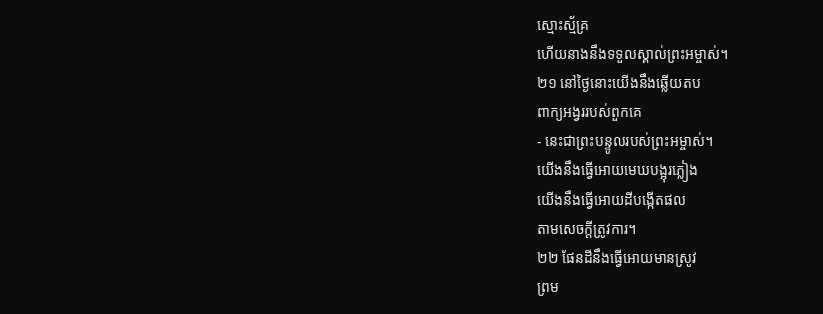ស្មោះស្ម័គ្រ
ហើយនាងនឹងទទួលស្គាល់ព្រះអម្ចាស់។
២១ នៅថ្ងៃនោះយើងនឹងឆ្លើយតប
ពាក្យអង្វររបស់ពួកគេ
- នេះជាព្រះបន្ទូលរបស់ព្រះអម្ចាស់។
យើងនឹងធ្វើអោយមេឃបង្អុរភ្លៀង
យើងនឹងធ្វើអោយដីបង្កើតផល
តាមសេចក្ដីត្រូវការ។
២២ ផែនដីនឹងធ្វើអោយមានស្រូវ
ព្រម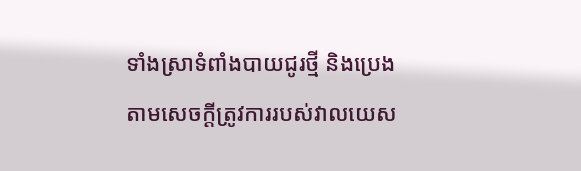ទាំងស្រាទំពាំងបាយជូរថ្មី និងប្រេង
តាមសេចក្ដីត្រូវការរបស់វាលយេស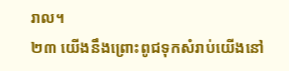រាល។
២៣ យើងនឹងព្រោះពូជទុកសំរាប់យើងនៅ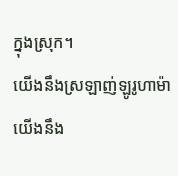ក្នុងស្រុក។
យើងនឹងស្រឡាញ់ឡូរូហាម៉ា
យើងនឹង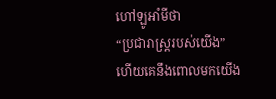ហៅឡូអាំមីថា
“ប្រជារាស្ត្ររបស់យើង”
ហើយគេនឹងពោលមកយើង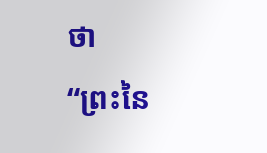ថា
“ព្រះនៃ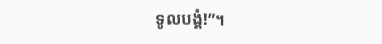ទូលបង្គំ!”។